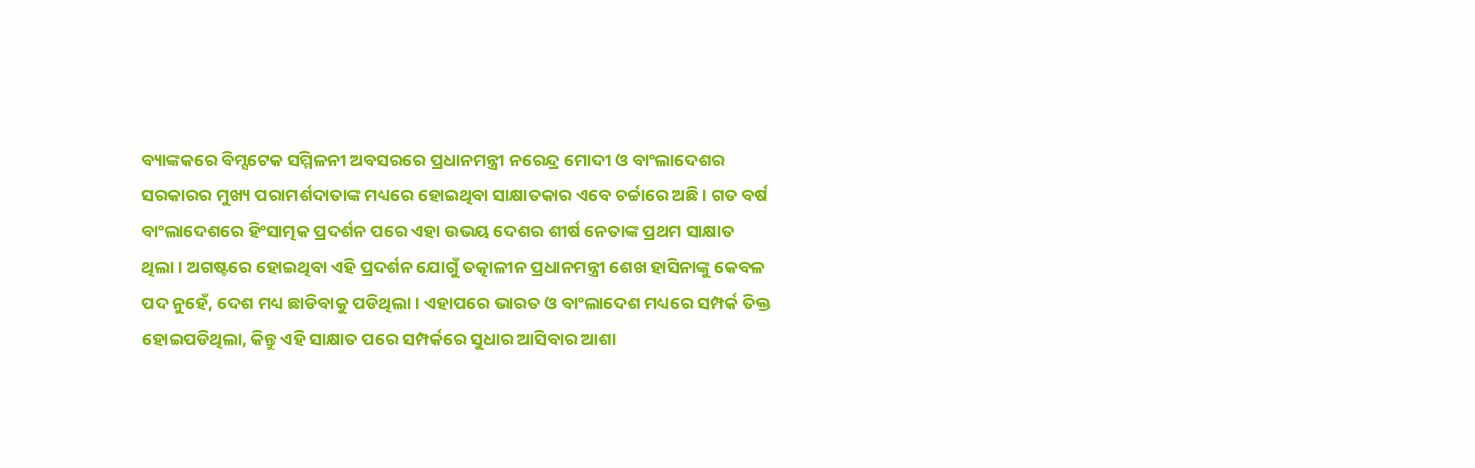ବ୍ୟାଙ୍କକରେ ବିମ୍ସଟେକ ସମ୍ମିଳନୀ ଅବସରରେ ପ୍ରଧାନମନ୍ତ୍ରୀ ନରେନ୍ଦ୍ର ମୋଦୀ ଓ ବାଂଲାଦେଶର ସରକାରର ମୁଖ୍ୟ ପରାମର୍ଶଦାତାଙ୍କ ମଧ୍ୟରେ ହୋଇଥିବା ସାକ୍ଷାତକାର ଏବେ ଚର୍ଚ୍ଚାରେ ଅଛି । ଗତ ବର୍ଷ ବାଂଲାଦେଶରେ ହିଂସାତ୍ମକ ପ୍ରଦର୍ଶନ ପରେ ଏହା ଉଭୟ ଦେଶର ଶୀର୍ଷ ନେତାଙ୍କ ପ୍ରଥମ ସାକ୍ଷାତ ଥିଲା। ଅଗଷ୍ଟରେ ହୋଇଥିବା ଏହି ପ୍ରଦର୍ଶନ ଯୋଗୁଁ ତତ୍କାଳୀନ ପ୍ରଧାନମନ୍ତ୍ରୀ ଶେଖ ହାସିନାଙ୍କୁ କେବଳ ପଦ ନୁହେଁ, ଦେଶ ମଧ୍ୟ ଛାଡିବାକୁ ପଡିଥିଲା। ଏହାପରେ ଭାରତ ଓ ବାଂଲାଦେଶ ମଧ୍ୟରେ ସମ୍ପର୍କ ତିକ୍ତ ହୋଇପଡିଥିଲା, କିନ୍ତୁ ଏହି ସାକ୍ଷାତ ପରେ ସମ୍ପର୍କରେ ସୁଧାର ଆସିବାର ଆଶା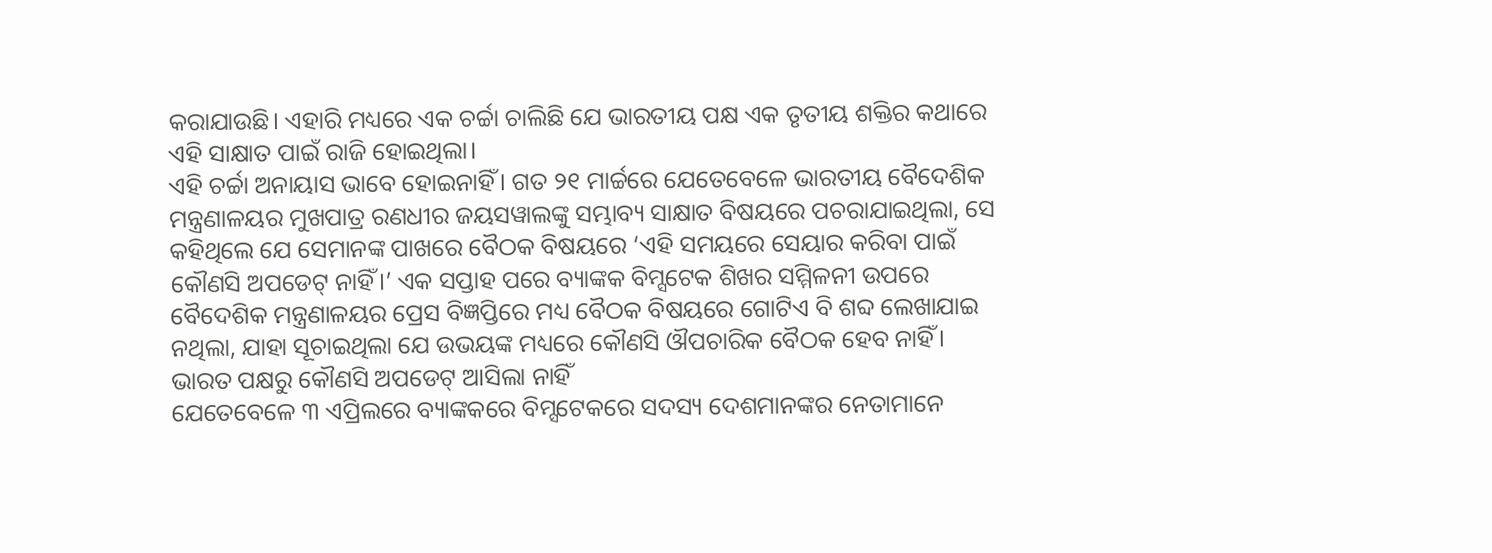କରାଯାଉଛି। ଏହାରି ମଧ୍ୟରେ ଏକ ଚର୍ଚ୍ଚା ଚାଲିଛି ଯେ ଭାରତୀୟ ପକ୍ଷ ଏକ ତୃତୀୟ ଶକ୍ତିର କଥାରେ ଏହି ସାକ୍ଷାତ ପାଇଁ ରାଜି ହୋଇଥିଲା।
ଏହି ଚର୍ଚ୍ଚା ଅନାୟାସ ଭାବେ ହୋଇନାହିଁ। ଗତ ୨୧ ମାର୍ଚ୍ଚରେ ଯେତେବେଳେ ଭାରତୀୟ ବୈଦେଶିକ ମନ୍ତ୍ରଣାଳୟର ମୁଖପାତ୍ର ରଣଧୀର ଜୟସୱାଲଙ୍କୁ ସମ୍ଭାବ୍ୟ ସାକ୍ଷାତ ବିଷୟରେ ପଚରାଯାଇଥିଲା, ସେ କହିଥିଲେ ଯେ ସେମାନଙ୍କ ପାଖରେ ବୈଠକ ବିଷୟରେ ‘ଏହି ସମୟରେ ସେୟାର କରିବା ପାଇଁ କୌଣସି ଅପଡେଟ୍ ନାହିଁ।’ ଏକ ସପ୍ତାହ ପରେ ବ୍ୟାଙ୍କକ ବିମ୍ସଟେକ ଶିଖର ସମ୍ମିଳନୀ ଉପରେ ବୈଦେଶିକ ମନ୍ତ୍ରଣାଳୟର ପ୍ରେସ ବିଜ୍ଞପ୍ତିରେ ମଧ୍ୟ ବୈଠକ ବିଷୟରେ ଗୋଟିଏ ବି ଶବ୍ଦ ଲେଖାଯାଇ ନଥିଲା, ଯାହା ସୂଚାଇଥିଲା ଯେ ଉଭୟଙ୍କ ମଧ୍ୟରେ କୌଣସି ଔପଚାରିକ ବୈଠକ ହେବ ନାହିଁ।
ଭାରତ ପକ୍ଷରୁ କୌଣସି ଅପଡେଟ୍ ଆସିଲା ନାହିଁ
ଯେତେବେଳେ ୩ ଏପ୍ରିଲରେ ବ୍ୟାଙ୍କକରେ ବିମ୍ସଟେକରେ ସଦସ୍ୟ ଦେଶମାନଙ୍କର ନେତାମାନେ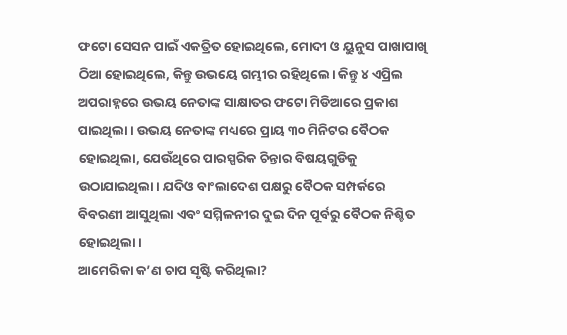ଫଟୋ ସେସନ ପାଇଁ ଏକତ୍ରିତ ହୋଇଥିଲେ, ମୋଦୀ ଓ ୟୁନୁସ ପାଖାପାଖି ଠିଆ ହୋଇଥିଲେ, କିନ୍ତୁ ଉଭୟେ ଗମ୍ଭୀର ରହିଥିଲେ। କିନ୍ତୁ ୪ ଏପ୍ରିଲ ଅପରାହ୍ନରେ ଉଭୟ ନେତାଙ୍କ ସାକ୍ଷାତର ଫଟୋ ମିଡିଆରେ ପ୍ରକାଶ ପାଇଥିଲା। ଉଭୟ ନେତାଙ୍କ ମଧ୍ୟରେ ପ୍ରାୟ ୩୦ ମିନିଟର ବୈଠକ ହୋଇଥିଲା, ଯେଉଁଥିରେ ପାରସ୍ପରିକ ଚିନ୍ତାର ବିଷୟଗୁଡିକୁ ଉଠାଯାଇଥିଲା। ଯଦିଓ ବାଂଲାଦେଶ ପକ୍ଷରୁ ବୈଠକ ସମ୍ପର୍କରେ ବିବରଣୀ ଆସୁଥିଲା ଏବଂ ସମ୍ମିଳନୀର ଦୁଇ ଦିନ ପୂର୍ବରୁ ବୈଠକ ନିଶ୍ଚିତ ହୋଇଥିଲା।
ଆମେରିକା କ’ଣ ଚାପ ସୃଷ୍ଟି କରିଥିଲା?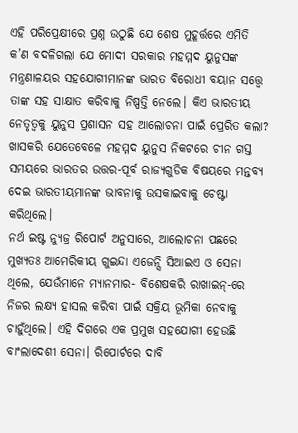ଏହି ପରିପ୍ରେକ୍ଷୀରେ ପ୍ରଶ୍ନ ଉଠୁଛି ଯେ ଶେଷ ମୁହୂର୍ତ୍ତରେ ଏମିତି କ’ଣ ବଦଳିଗଲା ଯେ ମୋଦୀ ସରକାର ମହମ୍ମଦ ୟୁନୁସଙ୍କ ମନ୍ତ୍ରଣାଳୟର ସହଯୋଗୀମାନଙ୍କ ଭାରତ ବିରୋଧୀ ବୟାନ ସତ୍ତ୍ୱେ ତାଙ୍କ ସହ ସାକ୍ଷାତ କରିବାକୁ ନିଷ୍ପତ୍ତି ନେଲେ। କିଏ ଭାରତୀୟ ନେତୃତ୍ୱକୁ ୟୁନୁସ ପ୍ରଶାସନ ସହ ଆଲୋଚନା ପାଇଁ ପ୍ରେରିତ କଲା? ଖାସକରି ଯେତେବେଳେ ମହମ୍ମଦ ୟୁନୁସ ନିକଟରେ ଚୀନ ଗସ୍ତ ସମୟରେ ଭାରତର ଉତ୍ତର-ପୂର୍ବ ରାଜ୍ୟଗୁଡିକ ବିଷୟରେ ମନ୍ତବ୍ୟ ଦେଇ ଭାରତୀୟମାନଙ୍କ ଭାବନାକୁ ଉସକାଇବାକୁ ଚେଷ୍ଟା କରିଥିଲେ।
ନର୍ଥ ଇଷ୍ଟ ନ୍ୟୁଜ୍ର ରିପୋର୍ଟ ଅନୁସାରେ, ଆଲୋଚନା ପଛରେ ମୁଖ୍ୟତଃ ଆମେରିକୀୟ ଗୁଇନ୍ଦା ଏଜେନ୍ସି ସିଆଇଏ ଓ ସେନା ଥିଲେ, ଯେଉଁମାନେ ମ୍ୟାନମାର- ବିଶେଷକରି ରାଖାଇନ୍-ରେ ନିଜର ଲକ୍ଷ୍ୟ ହାସଲ କରିବା ପାଇଁ ସକ୍ରିୟ ଭୂମିକା ନେବାକୁ ଚାହୁଁଥିଲେ। ଏହି ଦିଗରେ ଏକ ପ୍ରମୁଖ ସହଯୋଗୀ ହେଉଛି ବାଂଲାଦେଶୀ ସେନା। ରିପୋର୍ଟରେ ଦାବି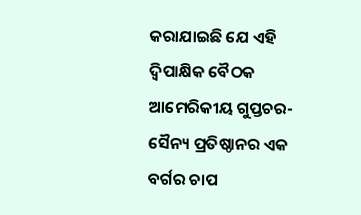କରାଯାଇଛି ଯେ ଏହି ଦ୍ୱିପାକ୍ଷିକ ବୈଠକ ଆମେରିକୀୟ ଗୁପ୍ତଚର-ସୈନ୍ୟ ପ୍ରତିଷ୍ଠାନର ଏକ ବର୍ଗର ଚାପ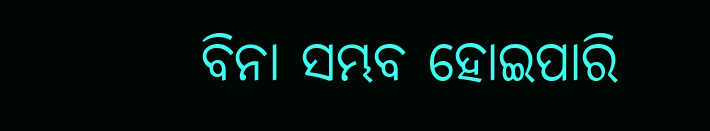ବିନା ସମ୍ଭବ ହୋଇପାରି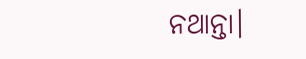ନଥାନ୍ତା।